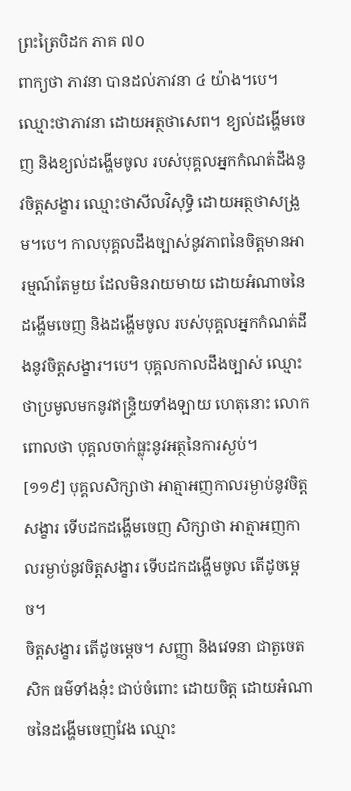ព្រះត្រៃបិដក ភាគ ៧០
ពាក្យថា ភាវនា បានដល់ភាវនា ៤ យ៉ាង។បេ។ ឈ្មោះថាភាវនា ដោយអត្ថថាសេព។ ខ្យល់ដង្ហើមចេញ និងខ្យល់ដង្ហើមចូល របស់បុគ្គលអ្នកកំណត់ដឹងនូវចិត្តសង្ខារ ឈ្មោះថាសីលវិសុទ្ធិ ដោយអត្ថថាសង្រួម។បេ។ កាលបុគ្គលដឹងច្បាស់នូវភាពនៃចិត្តមានអារម្មណ៍តែមួយ ដែលមិនរាយមាយ ដោយអំណាចនៃដង្ហើមចេញ និងដង្ហើមចូល របស់បុគ្គលអ្នកកំណត់ដឹងនូវចិត្តសង្ខារ។បេ។ បុគ្គលកាលដឹងច្បាស់ ឈ្មោះថាប្រមូលមកនូវឥន្ទ្រិយទាំងឡាយ ហេតុនោះ លោកពោលថា បុគ្គលចាក់ធ្លុះនូវអត្ថនៃការស្ងប់។
[១១៩] បុគ្គលសិក្សាថា អាត្មាអញកាលរម្ងាប់នូវចិត្តសង្ខារ ទើបដកដង្ហើមចេញ សិក្សាថា អាត្មាអញកាលរម្ងាប់នូវចិត្តសង្ខារ ទើបដកដង្ហើមចូល តើដូចម្ដេច។
ចិត្តសង្ខារ តើដូចម្ដេច។ សញ្ញា និងវេទនា ជាតួចេតសិក ធម៌ទាំងនុ៎ះ ជាប់ចំពោះ ដោយចិត្ត ដោយអំណាចនៃដង្ហើមចេញវែង ឈ្មោះ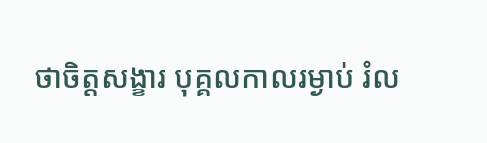ថាចិត្តសង្ខារ បុគ្គលកាលរម្ងាប់ រំល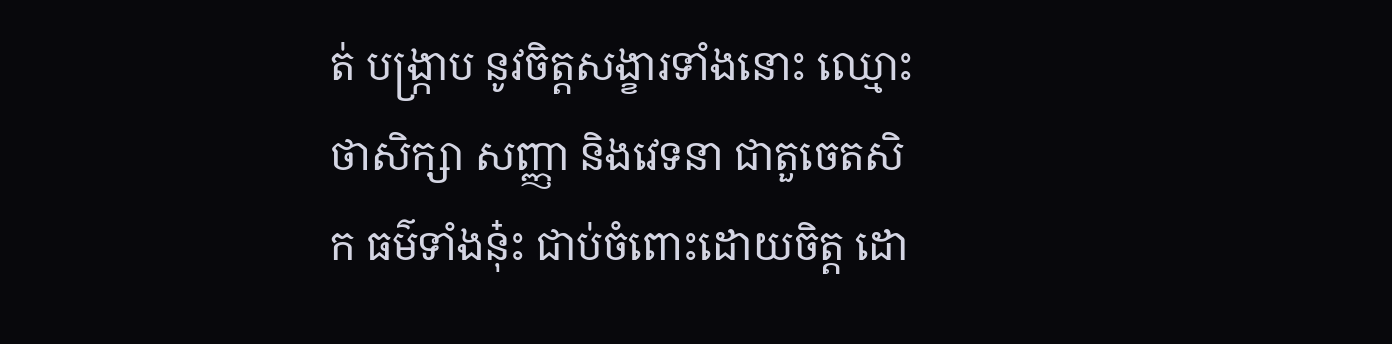ត់ បង្ក្រាប នូវចិត្តសង្ខារទាំងនោះ ឈ្មោះថាសិក្សា សញ្ញា និងវេទនា ជាតួចេតសិក ធម៌ទាំងនុ៎ះ ជាប់ចំពោះដោយចិត្ត ដោ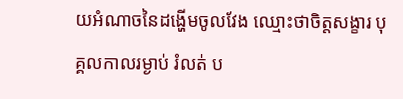យអំណាចនៃដង្ហើមចូលវែង ឈ្មោះថាចិត្តសង្ខារ បុគ្គលកាលរម្ងាប់ រំលត់ ប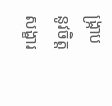ង្ក្រាប នូវចិត្តសង្ខារ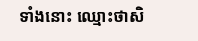ទាំងនោះ ឈ្មោះថាសិ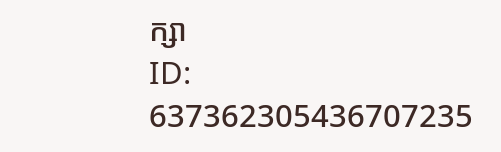ក្សា
ID: 637362305436707235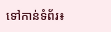ទៅកាន់ទំព័រ៖